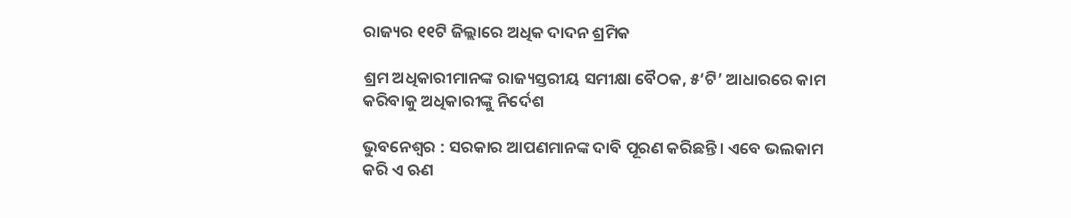ରାଜ୍ୟର ୧୧ଟି ଜିଲ୍ଲାରେ ଅଧିକ ଦାଦନ ଶ୍ରମିକ

ଶ୍ରମ ଅଧିକାରୀମାନଙ୍କ ରାଜ୍ୟସ୍ତରୀୟ ସମୀକ୍ଷା ବୈଠକ, ୫‘ଟି’ ଆଧାରରେ କାମ କରିବାକୁ ଅଧିକାରୀଙ୍କୁ ନିର୍ଦେଶ

ଭୁବନେଶ୍ବର : ସରକାର ଆପଣମାନଙ୍କ ଦାବି ପୂରଣ କରିଛନ୍ତି। ଏବେ ଭଲକାମ କରି ଏ ଋଣ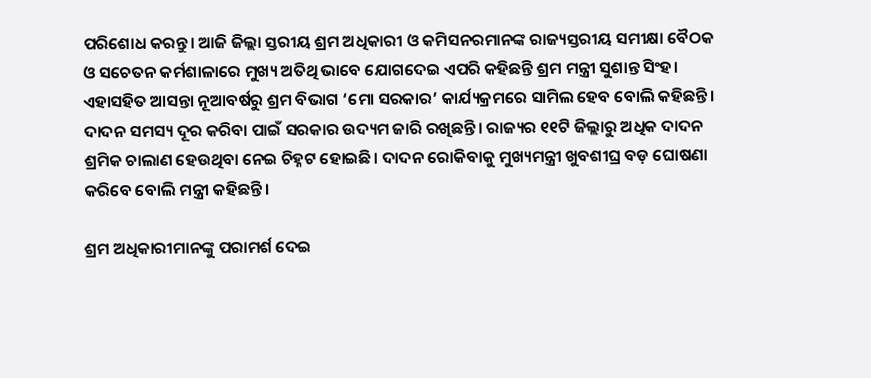ପରିଶୋଧ କରନ୍ତୁ। ଆଜି ଜିଲ୍ଲା ସ୍ତରୀୟ ଶ୍ରମ ଅଧିକାରୀ ଓ କମିସନରମାନଙ୍କ ରାଜ୍ୟସ୍ତରୀୟ ସମୀକ୍ଷା ବୈଠକ ଓ ସଚେତନ କର୍ମଶାଳାରେ ମୁଖ୍ୟ ଅତିଥି ଭାବେ ଯୋଗଦେଇ ଏପରି କହିଛନ୍ତି ଶ୍ରମ ମନ୍ତ୍ରୀ ସୁଶାନ୍ତ ସିଂହ। ଏହାସହିତ ଆସନ୍ତା ନୂଆବର୍ଷରୁ ଶ୍ରମ ବିଭାଗ ‘ମୋ ସରକାର’ କାର୍ଯ୍ୟକ୍ରମରେ ସାମିଲ ହେବ ବୋଲି କହିଛନ୍ତି। ଦାଦନ ସମସ୍ୟ ଦୂର କରିବା ପାଇଁ ସରକାର ଉଦ୍ୟମ ଜାରି ରଖିଛନ୍ତି। ରାଜ୍ୟର ୧୧ଟି ଜିଲ୍ଲାରୁ ଅଧିକ ଦାଦନ ଶ୍ରମିକ ଚାଲାଣ ହେଉଥିବା ନେଇ ଚିହ୍ନଟ ହୋଇଛି। ଦାଦନ ରୋକିବାକୁ ମୁଖ୍ୟମନ୍ତ୍ରୀ ଖୁବଶୀଘ୍ର ବଡ଼ ଘୋଷଣା କରିବେ ବୋଲି ମନ୍ତ୍ରୀ କହିଛନ୍ତି।

ଶ୍ରମ ଅଧିକାରୀମାନଙ୍କୁ ପରାମର୍ଶ ଦେଇ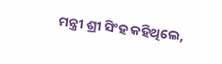ମନ୍ତ୍ରୀ ଶ୍ରୀ ସିଂହ କହିଥିଲେ,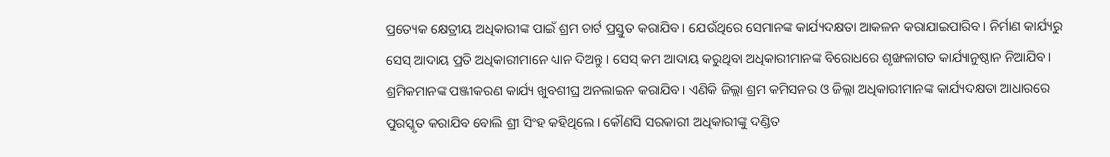ପ୍ରତ୍ୟେକ କ୍ଷେତ୍ରୀୟ ଅଧିକାରୀଙ୍କ ପାଇଁ ଶ୍ରମ ଚାର୍ଟ ପ୍ରସ୍ତୁତ କରାଯିବ। ଯେଉଁଥିରେ ସେମାନଙ୍କ କାର୍ଯ୍ୟଦକ୍ଷତା ଆକଳନ କରାଯାଇପାରିବ। ନିର୍ମାଣ କାର୍ଯ୍ୟରୁ ସେସ୍ ଆଦାୟ ପ୍ରତି ଅଧିକାରୀମାନେ ଧ୍ୟାନ ଦିଅନ୍ତୁ। ସେସ୍ କମ ଆଦାୟ କରୁଥିବା ଅଧିକାରୀମାନଙ୍କ ବିରୋଧରେ ଶୃଙ୍ଖଳାଗତ କାର୍ଯ୍ୟାନୁଷ୍ଠାନ ନିଆଯିବ। ଶ୍ରମିକମାନଙ୍କ ପଞ୍ଜୀକରଣ କାର୍ଯ୍ୟ ଖୁବଶୀଘ୍ର ଅନଲାଇନ କରାଯିବ। ଏଣିକି ଜିଲ୍ଲା ଶ୍ରମ କମିସନର ଓ ଜିଲ୍ଲା ଅଧିକାରୀମାନଙ୍କ କାର୍ଯ୍ୟଦକ୍ଷତା ଆଧାରରେ ପୁରସ୍କୃତ କରାଯିବ ବୋଲି ଶ୍ରୀ ସିଂହ କହିଥିଲେ। କୌଣସି ସରକାରୀ ଅଧିକାରୀଙ୍କୁ ଦଣ୍ଡିତ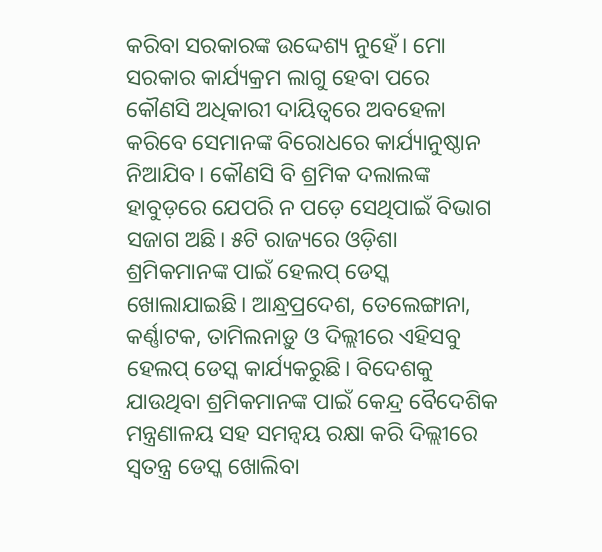କରିବା ସରକାରଙ୍କ ଉଦ୍ଦେଶ୍ୟ ନୁହେଁ। ମୋ ସରକାର କାର୍ଯ୍ୟକ୍ରମ ଲାଗୁ ହେବା ପରେ କୌଣସି ଅଧିକାରୀ ଦାୟିତ୍ବରେ ଅବହେଳା କରିବେ ସେମାନଙ୍କ ବିରୋଧରେ କାର୍ଯ୍ୟାନୁଷ୍ଠାନ ନିଆଯିବ। କୌଣସି ବି ଶ୍ରମିକ ଦଲାଲଙ୍କ ହାବୁଡ଼ରେ ଯେପରି ନ ପଡ଼େ ସେଥିପାଇଁ ବିଭାଗ ସଜାଗ ଅଛି। ୫ଟି ରାଜ୍ୟରେ ଓଡ଼ିଶା ଶ୍ରମିକମାନଙ୍କ ପାଇଁ ହେଲପ୍ ଡେସ୍କ ଖୋଲାଯାଇଛି। ଆନ୍ଧ୍ରପ୍ରଦେଶ, ତେଲେଙ୍ଗାନା, କର୍ଣ୍ଣାଟକ, ତାମିଲନାଡ଼ୁ ଓ ଦିଲ୍ଲୀରେ ଏହିସବୁ ହେଲପ୍ ଡେସ୍କ କାର୍ଯ୍ୟକରୁଛି। ବିଦେଶକୁ ଯାଉଥିବା ଶ୍ରମିକମାନଙ୍କ ପାଇଁ କେନ୍ଦ୍ର ବୈଦେଶିକ ମନ୍ତ୍ରଣାଳୟ ସହ ସମନ୍ବୟ ରକ୍ଷା କରି ଦିଲ୍ଲୀରେ ସ୍ବତନ୍ତ୍ର ଡେସ୍କ ଖୋଲିବା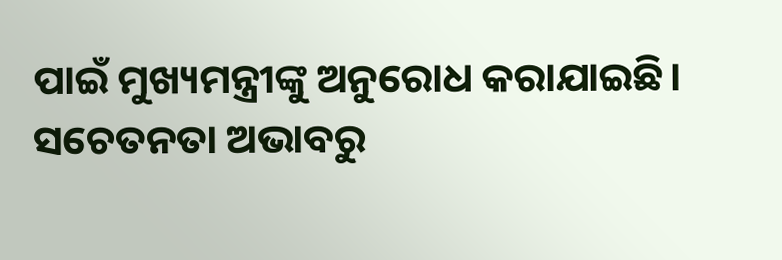ପାଇଁ ମୁଖ୍ୟମନ୍ତ୍ରୀଙ୍କୁ ଅନୁରୋଧ କରାଯାଇଛି। ସଚେତନତା ଅଭାବରୁ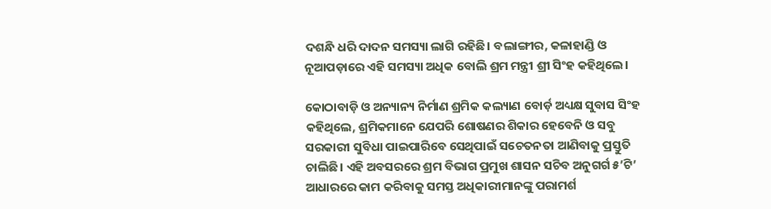ଦଶନ୍ଧି ଧରି ଦାଦନ ସମସ୍ୟା ଲାଗି ରହିଛି। ବଲାଙ୍ଗୀର, କଳାହାଣ୍ଡି ଓ ନୂଆପଡ଼ାରେ ଏହି ସମସ୍ୟା ଅଧିକ ବୋଲି ଶ୍ରମ ମନ୍ତ୍ରୀ ଶ୍ରୀ ସିଂହ କହିଥିଲେ।

କୋଠାବାଡ଼ି ଓ ଅନ୍ୟାନ୍ୟ ନିର୍ମାଣ ଶ୍ରମିକ କଲ୍ୟାଣ ବୋର୍ଡ଼ ଅଧ୍ୟକ୍ଷ ସୁବାସ ସିଂହ କହିଥିଲେ, ଶ୍ରମିକମାନେ ଯେପରି ଶୋଷଣର ଶିକାର ହେବେନି ଓ ସବୁ ସରକାରୀ ସୁବିଧା ପାଇପାରିବେ ସେଥିପାଇଁ ସଚେତନତା ଆଣିବାକୁ ପ୍ରସ୍ତୁତି ଚାଲିଛି। ଏହି ଅବସରରେ ଶ୍ରମ ବିଭାଗ ପ୍ରମୁଖ ଶାସନ ସଚିବ ଅନୁଗର୍ଗ ୫’ଟି’ ଆଧାରରେ କାମ କରିବାକୁ ସମସ୍ତ ଅଧିକାରୀମାନଙ୍କୁ ପରାମର୍ଶ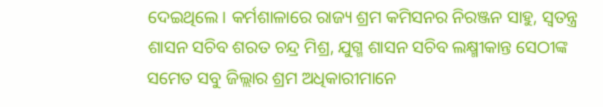ଦେଇଥିଲେ। କର୍ମଶାଳାରେ ରାଜ୍ୟ ଶ୍ରମ କମିସନର ନିରଞ୍ଜନ ସାହୁ, ସ୍ବତନ୍ତ୍ର ଶାସନ ସଚିବ ଶରତ ଚନ୍ଦ୍ର ମିଶ୍ର, ଯୁଗ୍ମ ଶାସନ ସଚିବ ଲକ୍ଷ୍ମୀକାନ୍ତ ସେଠୀଙ୍କ ସମେତ ସବୁ ଜିଲ୍ଲାର ଶ୍ରମ ଅଧିକାରୀମାନେ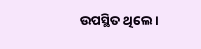ଉପସ୍ଥିତ ଥିଲେ।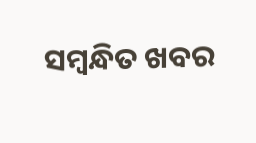ସମ୍ବନ୍ଧିତ ଖବର